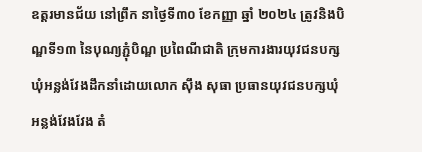ឧត្តរមានជ័យ នៅព្រឹក នាថ្ងៃទី៣០ ខែកញ្ញា ឆ្នាំ ២០២៤ ត្រូវនិងបិណ្ឌទី១៣ នៃបុណ្យភ្ជុំបិណ្ឌ ប្រពៃណីជាតិ ក្រុមការងារយុវជនបក្សឃុំអន្លង់វែងដឹកនាំដោយលោក ស៊ឹង សុធា ប្រធានយុវជនបក្សឃុំអន្លង់វែងវែង តំ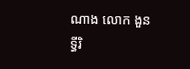ណាង លោក ងួន ទ្ធីរិ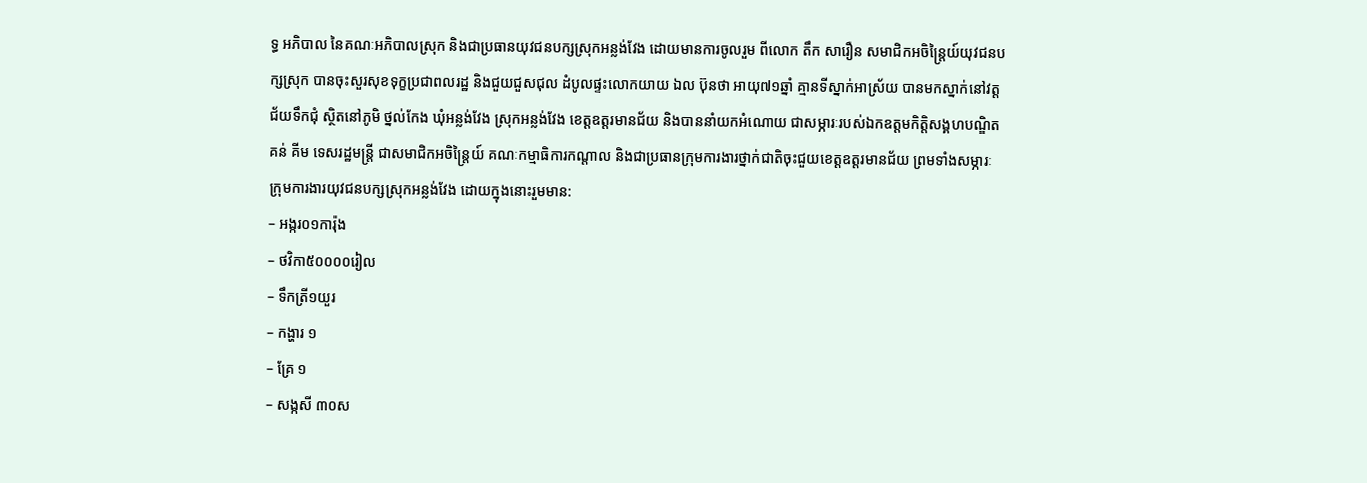ទ្ធ អភិបាល នៃគណៈអភិបាលស្រុក និងជាប្រធានយុវជនបក្សស្រុកអន្លង់វែង ដោយមានការចូលរួម ពីលោក តឹក សារឿន សមាជិកអចិន្ត្រៃយ៍យុវជនបក្សស្រុក បានចុះសួរសុខទុក្ខប្រជាពលរដ្ឋ និងជួយជួសជុល ដំបូលផ្ទះលោកយាយ ឯល ប៊ុនថា អាយុ៧១ឆ្នាំ គ្មានទីស្នាក់អាស្រ័យ បានមកស្នាក់នៅវត្តជ័យទឹកជុំ ស្ថិតនៅភូមិ ថ្នល់កែង ឃុំអន្លង់វែង ស្រុកអន្លង់វែង ខេត្តឧត្តរមានជ័យ និងបាននាំយកអំណោយ ជាសម្ភារៈរបស់ឯកឧត្ដមកិត្តិសង្គហបណ្ឌិត គន់ គីម ទេសរដ្ឋមន្រ្តី ជាសមាជិកអចិន្រ្តៃយ៍ គណៈកម្មាធិការកណ្ដាល និងជាប្រធានក្រុមការងារថ្នាក់ជាតិចុះជួយខេត្ដឧត្ដរមានជ័យ ព្រមទាំងសម្ភារៈក្រុមការងារយុវជនបក្សស្រុកអន្លង់វែង ដោយក្នុងនោះរួមមាន:
– អង្ករ០១ការ៉ុង
– ថវិកា៥០០០០រៀល
– ទឹកត្រី១យួរ
– កង្ហារ ១
– គ្រែ ១
– សង្កសី ៣០ស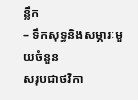ន្លឹក
– ទឹកសុទ្ធនិងសម្ភារៈមួយចំនួន
សរុបជាថវិកា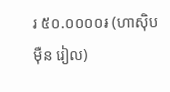រ ៥០.០០០០៛ (ហាស៊ិប ម៉ឺន រៀល)